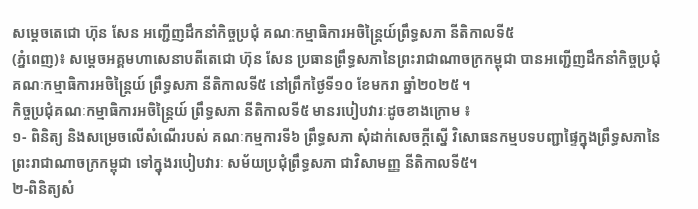សម្ដេចតេជោ ហ៊ុន សែន អញ្ជើញដឹកនាំកិច្ចប្រជុំ គណៈកម្មាធិការអចិន្ត្រៃយ៍ព្រឹទ្ធសភា នីតិកាលទី៥
(ភ្នំពេញ)៖ សម្តេចអគ្គមហាសេនាបតីតេជោ ហ៊ុន សែន ប្រធានព្រឹទ្ធសភានៃព្រះរាជាណាចក្រកម្ពុជា បានអញ្ជើញដឹកនាំកិច្ចប្រជុំគណៈកម្មាធិការអចិន្ត្រៃយ៍ ព្រឹទ្ធសភា នីតិកាលទី៥ នៅព្រឹកថ្ងៃទី១០ ខែមករា ឆ្នាំ២០២៥ ។
កិច្ចប្រជុំគណៈកម្មាធិការអចិន្ត្រៃយ៍ ព្រឹទ្ធសភា នីតិកាលទី៥ មានរបៀបវារៈដូចខាងក្រោម ៖
១- ពិនិត្យ និងសម្រេចលើសំណើរបស់ គណៈកម្មការទី៦ ព្រឹទ្ធសភា សុំដាក់សេចក្ដីស្នើ វិសោធនកម្មបទបញ្ជាផ្ទៃក្នុងព្រឹទ្ធសភានៃព្រះរាជាណាចក្រកម្ពុជា ទៅក្នុងរបៀបវារៈ សម័យប្រជុំព្រឹទ្ធសភា ជាវិសាមញ្ញ នីតិកាលទី៥។
២-ពិនិត្យសំ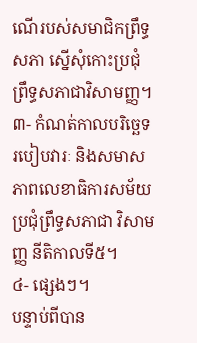ណើរបស់សមាជិកព្រឹទ្ធសភា ស្នើសុំកោះប្រជុំព្រឹទ្ធសភាជាវិសាមញ្ញ។
៣- កំណត់កាលបរិច្ឆេទ របៀបវារៈ និងសមាសភាពលេខាធិការសម័យប្រជុំព្រឹទ្ធសភាជា វិសាមញ្ញ នីតិកាលទី៥។
៤- ផ្សេងៗ។
បន្ទាប់ពីបាន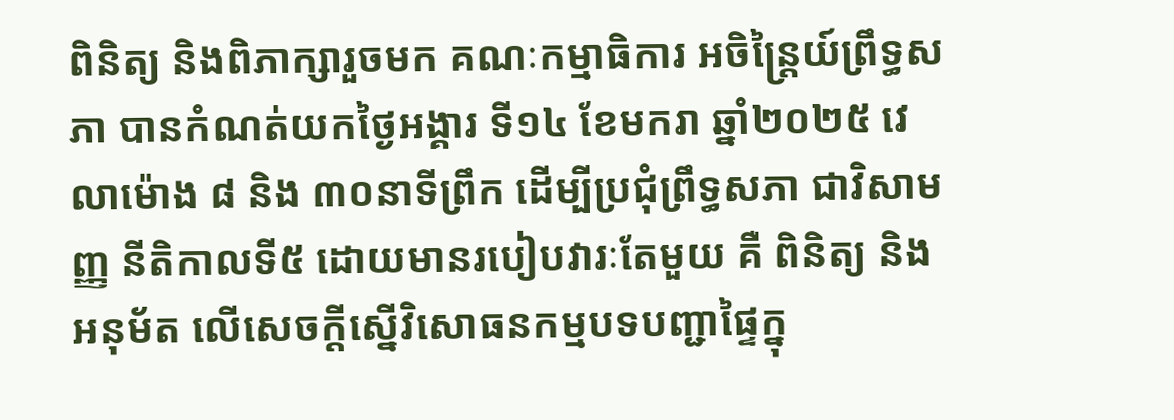ពិនិត្យ និងពិភាក្សារួចមក គណៈកម្មាធិការ អចិន្ត្រៃយ៍ព្រឹទ្ធសភា បានកំណត់យកថ្ងៃអង្គារ ទី១៤ ខែមករា ឆ្នាំ២០២៥ វេលាម៉ោង ៨ និង ៣០នាទីព្រឹក ដើម្បីប្រជុំព្រឹទ្ធសភា ជាវិសាមញ្ញ នីតិកាលទី៥ ដោយមានរបៀបវារៈតែមួយ គឺ ពិនិត្យ និងអនុម័ត លើសេចក្តីស្នើវិសោធនកម្មបទបញ្ជាផ្ទៃក្នុ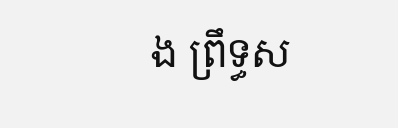ង ព្រឹទ្ធស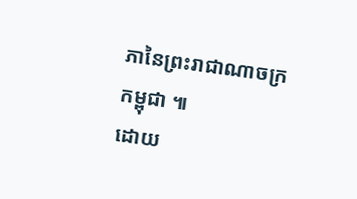ភានៃព្រះរាជាណាចក្រកម្ពុជា ៕
ដោយ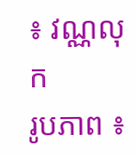៖ វណ្ណលុក
រូបភាព ៖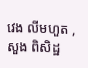វេង លីមហួត ,សួង ពិសិដ្ឋ